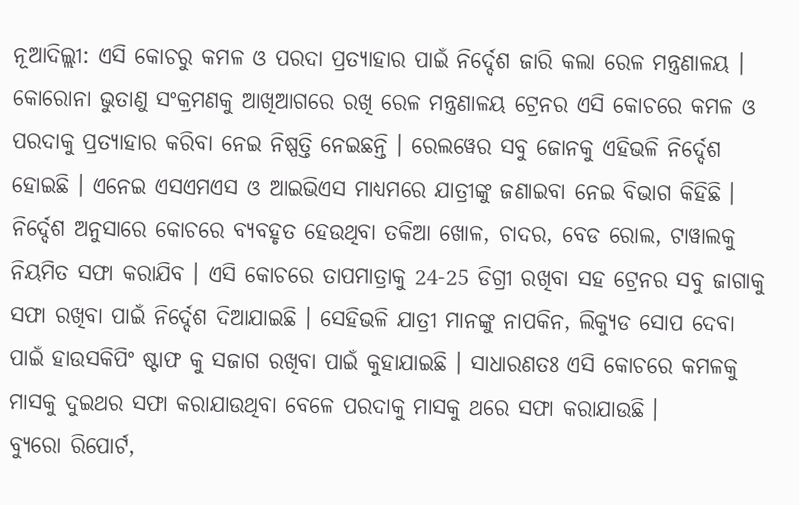ନୂଆଦିଲ୍ଲୀ: ଏସି କୋଚରୁ କମଳ ଓ ପରଦା ପ୍ରତ୍ୟାହାର ପାଇଁ ନିର୍ଦ୍ଦେଶ ଜାରି କଲା ରେଳ ମନ୍ତ୍ରଣାଳୟ । କୋରୋନା ଭୁତାଣୁ ସଂକ୍ରମଣକୁ ଆଖିଆଗରେ ରଖି ରେଳ ମନ୍ତ୍ରଣାଳୟ ଟ୍ରେନର ଏସି କୋଚରେ କମଳ ଓ ପରଦାକୁ ପ୍ରତ୍ୟାହାର କରିବା ନେଇ ନିଷ୍ପତ୍ତି ନେଇଛନ୍ତି । ରେଲୱେର ସବୁ ଜୋନକୁ ଏହିଭଳି ନିର୍ଦ୍ଦେଶ ହୋଇଛି । ଏନେଇ ଏସଏମଏସ ଓ ଆଇଭିଏସ ମାଧ୍ୟମରେ ଯାତ୍ରୀଙ୍କୁ ଜଣାଇବା ନେଇ ବିଭାଗ କିହିଛି ।
ନିର୍ଦ୍ଦେଶ ଅନୁସାରେ କୋଚରେ ବ୍ୟବହୃତ ହେଉଥିବା ତକିଆ ଖୋଳ, ଚାଦର, ବେଡ ରୋଲ, ଟାୱାଲକୁ ନିୟମିତ ସଫା କରାଯିବ । ଏସି କୋଚରେ ତାପମାତ୍ରାକୁ 24-25 ଡିଗ୍ରୀ ରଖିବା ସହ ଟ୍ରେନର ସବୁ ଜାଗାକୁ ସଫା ରଖିବା ପାଇଁ ନିର୍ଦ୍ଦେଶ ଦିଆଯାଇଛି । ସେହିଭଳି ଯାତ୍ରୀ ମାନଙ୍କୁ ନାପକିନ, ଲିକ୍ୟୁଡ ସୋପ ଦେବା ପାଇଁ ହାଉସକିପିଂ ଷ୍ଟାଫ କୁ ସଜାଗ ରଖିବା ପାଇଁ କୁହାଯାଇଛି । ସାଧାରଣତଃ ଏସି କୋଚରେ କମଳକୁ ମାସକୁ ଦୁଇଥର ସଫା କରାଯାଉଥିବା ବେଳେ ପରଦାକୁ ମାସକୁ ଥରେ ସଫା କରାଯାଉଛି ।
ବ୍ୟୁରୋ ରିପୋର୍ଟ,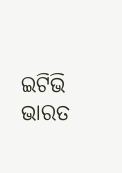ଇଟିଭି ଭାରତ